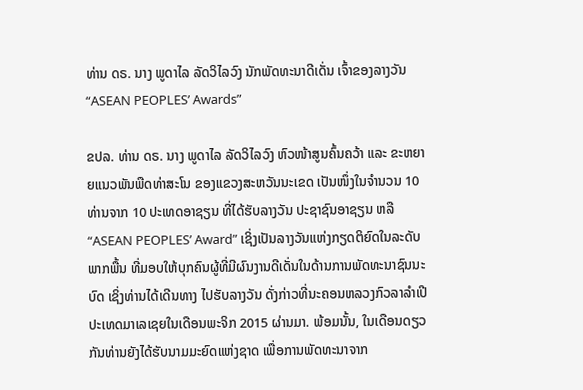ທ່ານ ດຣ. ນາງ ພູດາໄລ ລັດວິໄລວົງ ນັກພັດທະນາດີເດັ່ນ ເຈົ້າຂອງລາງວັນ “ASEAN PEOPLES’ Awards”

ຂປລ. ທ່ານ ດຣ. ນາງ ພູດາໄລ ລັດວິໄລວົງ ຫົວໜ້າສູນຄົ້ນຄວ້າ ແລະ ຂະຫຍາຍແນວພັນພືດທ່າສະໂນ ຂອງແຂວງສະຫວັນນະເຂດ ເປັນໜຶ່ງໃນຈຳນວນ 10 ທ່ານຈາກ 10 ປະເທດອາຊຽນ ທີ່ໄດ້ຮັບລາງວັນ ປະຊາຊົນອາຊຽນ ຫລື “ASEAN PEOPLES’ Award” ເຊິ່ງເປັນລາງວັນແຫ່ງກຽດຕິຍົດໃນລະດັບພາກພື້ນ ທີ່ມອບໃຫ້ບຸກຄົນຜູ້ທີ່ມີຜົນງານດີເດັ່ນໃນດ້ານການພັດທະນາຊົນນະບົດ ເຊິ່ງທ່ານໄດ້ເດີນທາງ ໄປຮັບລາງວັນ ດັ່ງກ່າວທີ່ນະຄອນຫລວງກົວລາລຳເປີ ປະເທດມາເລເຊຍໃນເດືອນພະຈິກ 2015 ຜ່ານມາ. ພ້ອມນັ້ນ, ໃນເດືອນດຽວກັນທ່ານຍັງໄດ້ຮັບນາມມະຍົດແຫ່ງຊາດ ເພື່ອການພັດທະນາຈາກ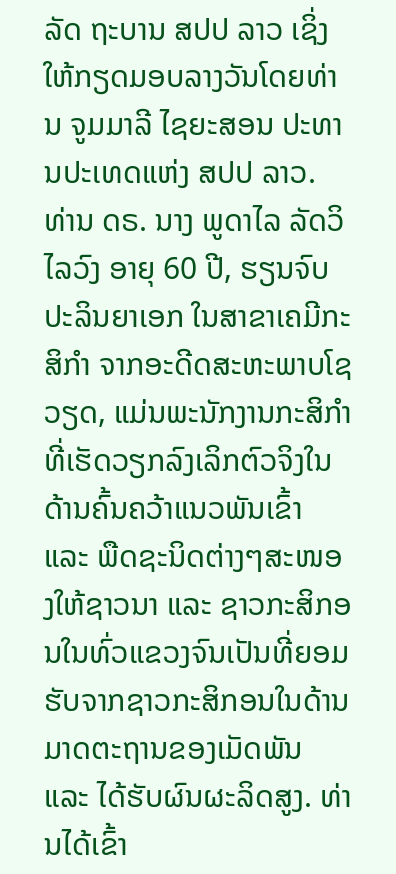ລັດ ຖະບານ ສປປ ລາວ ເຊິ່ງໃຫ້ກຽດມອບລາງວັນໂດຍທ່ານ ຈູມມາລີ ໄຊຍະສອນ ປະທານປະເທດແຫ່ງ ສປປ ລາວ.
ທ່ານ ດຣ. ນາງ ພູດາໄລ ລັດວິໄລວົງ ອາຍຸ 60 ປີ, ຮຽນຈົບປະລິນຍາເອກ ໃນສາຂາເຄມີກະສິກຳ ຈາກອະດີດສະຫະພາບໂຊວຽດ, ແມ່ນພະນັກງານກະສິກຳ ທີ່ເຮັດວຽກລົງເລິກຕົວຈິງໃນດ້ານຄົ້ນຄວ້າແນວພັນເຂົ້າ ແລະ ພືດຊະນິດຕ່າງໆສະໜອງໃຫ້ຊາວນາ ແລະ ຊາວກະສິກອນໃນທົ່ວແຂວງຈົນເປັນທີ່ຍອມຮັບຈາກຊາວກະສິກອນໃນດ້ານມາດຕະຖານຂອງເມັດພັນ ແລະ ໄດ້ຮັບຜົນຜະລິດສູງ. ທ່ານໄດ້ເຂົ້າ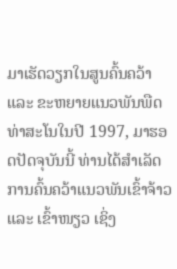ມາເຮັດວຽກໃນສູນຄົ້ນຄວ້າ ແລະ ຂະຫຍາຍແນວພັນພືດທ່າສະໂນໃນປີ 1997, ມາຮອດປັດຈຸບັນນີ້ ທ່ານໄດ້ສຳເລັດການຄົ້ນຄວ້າແນວພັນເຂົ້າຈ້າວ ແລະ ເຂົ້າໜຽວ ເຊິ່ງ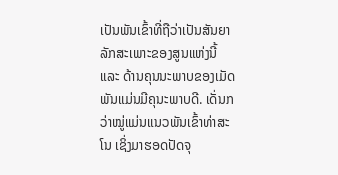ເປັນພັນເຂົ້າທີ່ຖືວ່າເປັນສັນຍາລັກສະເພາະຂອງສູນແຫ່ງນີ້ ແລະ ດ້ານຄຸນນະພາບຂອງເມັດພັນແມ່ນມີຄຸນະພາບດີ. ເດັ່ນກວ່າໝູ່ແມ່ນແນວພັນເຂົ້າທ່າສະໂນ ເຊິ່ງມາຮອດປັດຈຸ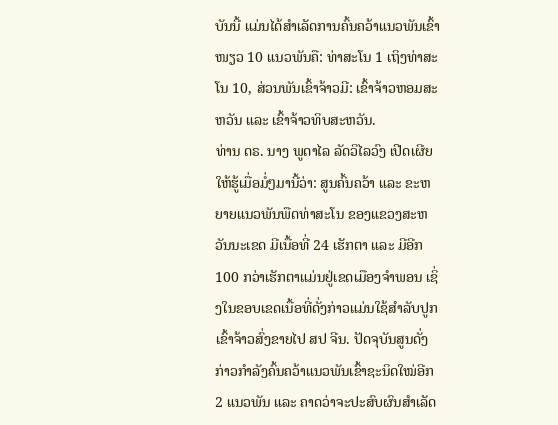ບັນນີ້ ແມ່ນໄດ້ສຳເລັດການຄົ້ນຄວ້າແນວພັນເຂົ້າໜຽວ 10 ແນວພັນຄື: ທ່າສະໂນ 1 ເຖິງທ່າສະໂນ 10, ສ່ວນພັນເຂົ້າຈ້າວມີ: ເຂົ້າຈ້າວຫອມສະຫວັນ ແລະ ເຂົ້າຈ້າວທິບສະຫວັນ.
ທ່ານ ດຣ. ນາງ ພູດາໄລ ລັດວິໄລວົງ ເປີດເຜີຍໃຫ້ຮູ້ເມື່ອມໍ່ໆມານີ້ວ່າ: ສູນຄົ້ນຄວ້າ ແລະ ຂະຫຍາຍແນວພັນພືດທ່າສະໂນ ຂອງແຂວງສະຫວັນນະເຂດ ມີເນື້ອທີ່ 24 ເຮັກຕາ ແລະ ມີອີກ 100 ກວ່າເຮັກຕາແມ່ນຢູ່ເຂດເມືອງຈຳພອນ ເຊິ່ງໃນຂອບເຂດເນື້ອທີ່ດັ່ງກ່າວແມ່ນໃຊ້ສຳລັບປູກເຂົ້າຈ້າວສົ່ງຂາຍໄປ ສປ ຈີນ. ປັດຈຸບັນສູນດັ່ງກ່າວກຳລັງຄົ້ນຄວ້າແນວພັນເຂົ້າຊະນິດໃໝ່ອີກ 2 ແນວພັນ ແລະ ຄາດວ່າຈະປະສົບຜົນສຳເລັດ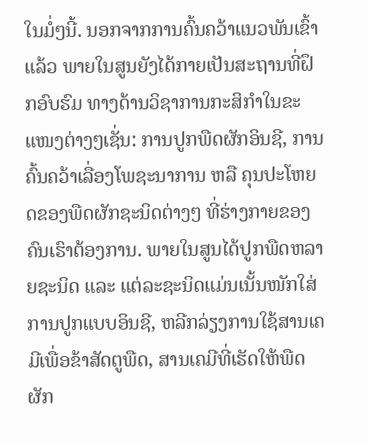ໃນມໍ່ໆນີ້. ນອກຈາກການຄົ້ນຄວ້າແນວພັນເຂົ້າແລ້ວ ພາຍໃນສູນຍັງໄດ້ກາຍເປັນສະຖານທີ່ຝຶກອົບຮົມ ທາງດ້ານວິຊາການກະສິກຳໃນຂະແໜງຕ່າງໆເຊັ່ນ: ການປູກພືດຜັກອິນຊີ, ການຄົ້ນຄວ້າເລື່ອງໂພຊະນາການ ຫລື ຄຸນປະໂຫຍດຂອງພືດຜັກຊະນິດຕ່າງໆ ທີ່ຮ່າງກາຍຂອງຄົນເຮົາຕ້ອງການ. ພາຍໃນສູນໄດ້ປູກພືດຫລາຍຊະນິດ ແລະ ແຕ່ລະຊະນິດແມ່ນເນັ້ນໜັກໃສ່ການປູກແບບອິນຊີ, ຫລີກລ່ຽງການໃຊ້ສານເຄມີເພື່ອຂ້າສັດຕູພືດ, ສານເຄມີທີ່ເຮັດໃຫ້ພືດຜັກ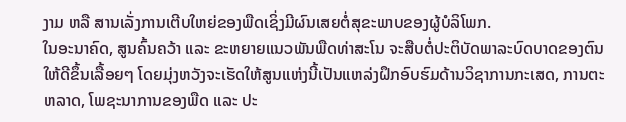ງາມ ຫລື ສານເລັ່ງການເຕີບໃຫຍ່ຂອງພືດເຊິ່ງມີຜົນເສຍຕໍ່ສຸຂະພາບຂອງຜູ້ບໍລິໂພກ.
ໃນອະນາຄົດ, ສູນຄົ້ນຄວ້າ ແລະ ຂະຫຍາຍແນວພັນພືດທ່າສະໂນ ຈະສືບຕໍ່ປະຕິບັດພາລະບົດບາດຂອງຕົນໃຫ້ດີຂຶ້ນເລື້ອຍໆ ໂດຍມຸ່ງຫວັງຈະເຮັດໃຫ້ສູນແຫ່ງນີ້ເປັນແຫລ່ງຝຶກອົບຮົມດ້ານວິຊາການກະເສດ, ການຕະຫລາດ, ໂພຊະນາການຂອງພືດ ແລະ ປະ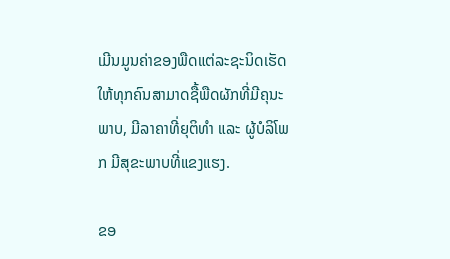ເມີນມູນຄ່າຂອງພືດແຕ່ລະຊະນິດເຮັດໃຫ້ທຸກຄົນສາມາດຊື້ພືດຜັກທີ່ມີຄຸນະພາບ, ມີລາຄາທີ່ຍຸຕິທຳ ແລະ ຜູ້ບໍລິໂພກ ມີສຸຂະພາບທີ່ແຂງແຮງ.

ຂອ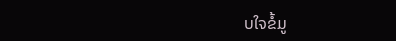ບໃຈຂໍ້ມູ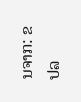ນຈາກ: ຂປລ